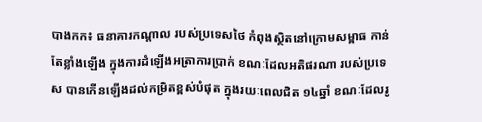បាងកក៖ ធនាគារកណ្តាល របស់ប្រទេសថៃ កំពុងស្ថិតនៅក្រោមសម្ពាធ កាន់តែខ្លាំងឡើង ក្នុងការដំឡើងអត្រាការប្រាក់ ខណៈដែលអតិផរណា របស់ប្រទេស បានកើនឡើងដល់កម្រិតខ្ពស់បំផុត ក្នុងរយៈពេលជិត ១៤ឆ្នាំ ខណៈដែលរូ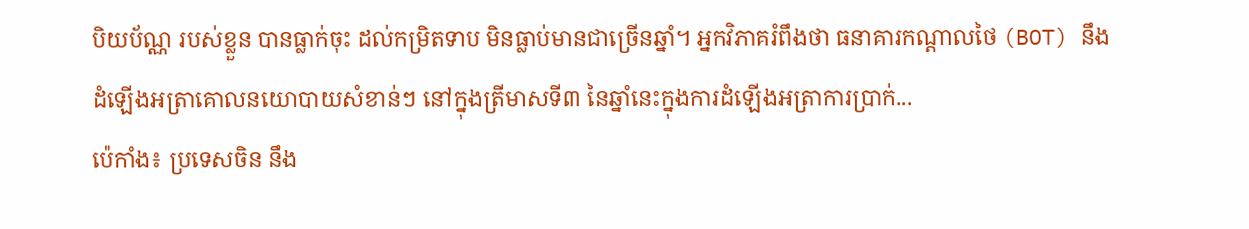បិយប័ណ្ណ របស់ខ្លួន បានធ្លាក់ចុះ ដល់កម្រិតទាប មិនធ្លាប់មានជាច្រើនឆ្នាំ។ អ្នកវិភាគរំពឹងថា ធនាគារកណ្តាលថៃ (BOT) នឹងដំឡើងអត្រាគោលនយោបាយសំខាន់ៗ នៅក្នុងត្រីមាសទី៣ នៃឆ្នាំនេះក្នុងការដំឡើងអត្រាការប្រាក់...
ប៉េកាំង៖ ប្រទេសចិន នឹង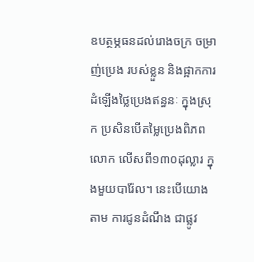ឧបត្ថម្ភធនដល់រោងចក្រ ចម្រាញ់ប្រេង របស់ខ្លួន និងផ្អាកការដំឡើងថ្លៃប្រេងឥន្ធនៈ ក្នុងស្រុក ប្រសិនបើតម្លៃប្រេងពិភពលោក លើសពី១៣០ដុល្លារ ក្នុងមួយបារ៉ែល។ នេះបើយោងតាម ការជូនដំណឹង ជាផ្លូវ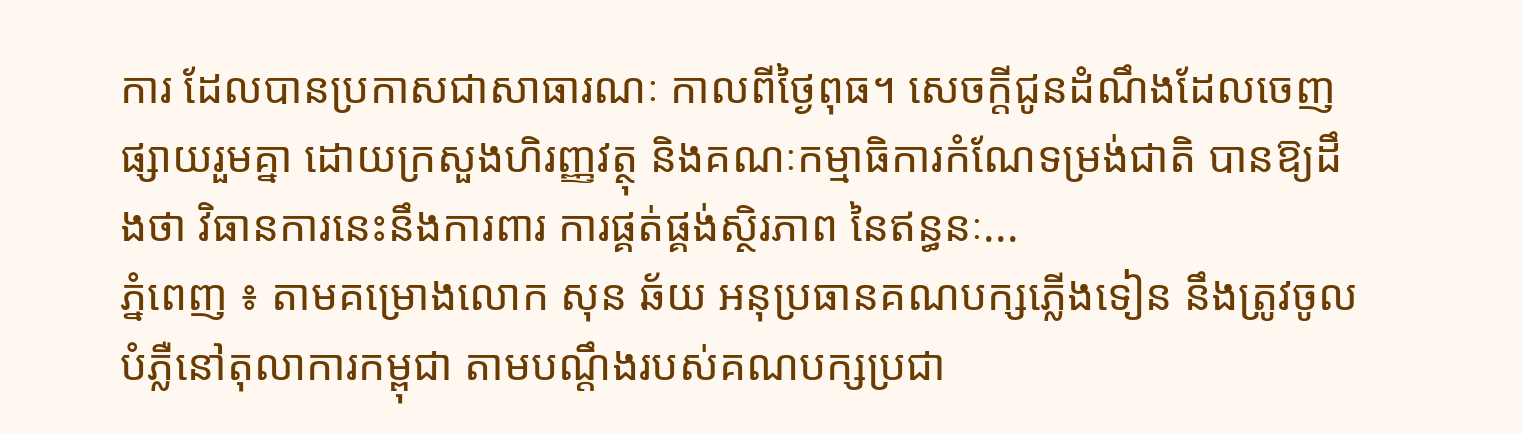ការ ដែលបានប្រកាសជាសាធារណៈ កាលពីថ្ងៃពុធ។ សេចក្តីជូនដំណឹងដែលចេញផ្សាយរួមគ្នា ដោយក្រសួងហិរញ្ញវត្ថុ និងគណៈកម្មាធិការកំណែទម្រង់ជាតិ បានឱ្យដឹងថា វិធានការនេះនឹងការពារ ការផ្គត់ផ្គង់ស្ថិរភាព នៃឥន្ធនៈ...
ភ្នំពេញ ៖ តាមគម្រោងលោក សុន ឆ័យ អនុប្រធានគណបក្សភ្លើងទៀន នឹងត្រូវចូលបំភ្លឺនៅតុលាការកម្ពុជា តាមបណ្តឹងរបស់គណបក្សប្រជា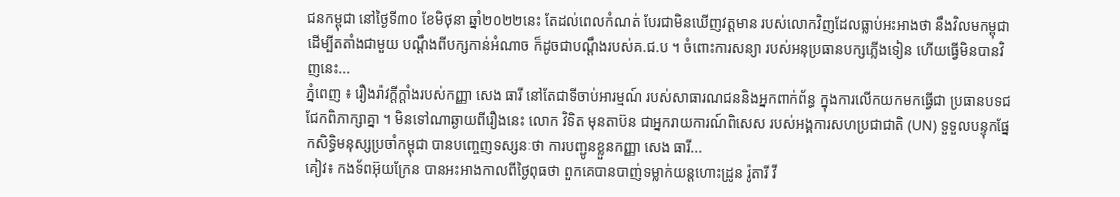ជនកម្ពុជា នៅថ្ងៃទី៣០ ខែមិថុនា ឆ្នាំ២០២២នេះ តែដល់ពេលកំណត់ បែរជាមិនឃើញវត្តមាន របស់លោកវិញដែលធ្លាប់អះអាងថា នឹងវិលមកម្ពុជា ដើម្បីតតាំងជាមួយ បណ្តឹងពីបក្សកាន់អំណាច ក៏ដូចជាបណ្តឹងរបស់គ.ជ.ប ។ ចំពោះការសន្យា របស់អនុប្រធានបក្សភ្លើងទៀន ហើយធ្វើមិនបានវិញនេះ...
ភ្នំពេញ ៖ រឿងរ៉ាវក្តីក្តាំងរបស់កញ្ញា សេង ធារី នៅតែជាទីចាប់អារម្មណ៍ របស់សាធារណជននិងអ្នកពាក់ព័ន្ធ ក្នុងការលើកយកមកធ្វើជា ប្រធានបទជជែកពិភាក្សាគ្នា ។ មិនទៅណាឆ្ងាយពីរឿងនេះ លោក វិទិត មុនតាប៊ន ជាអ្នករាយការណ៍ពិសេស របស់អង្គការសហប្រជាជាតិ (UN) ទួទួលបន្ទុកផ្នែកសិទ្ធិមនុស្សប្រចាំកម្ពុជា បានបញ្ចេញទស្សនៈថា ការបញ្ជូនខ្លួនកញ្ញា សេង ធារី...
គៀវ៖ កងទ័ពអ៊ុយក្រែន បានអះអាងកាលពីថ្ងៃពុធថា ពួកគេបានបាញ់ទម្លាក់យន្តហោះដ្រូន រ៉ូតារី វី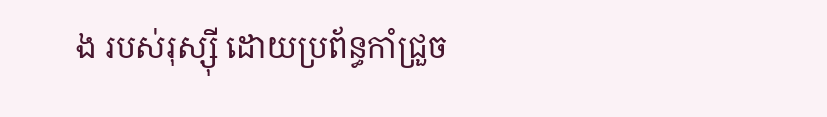ង របស់រុស្ស៊ី ដោយប្រព័ន្ធកាំជ្រួច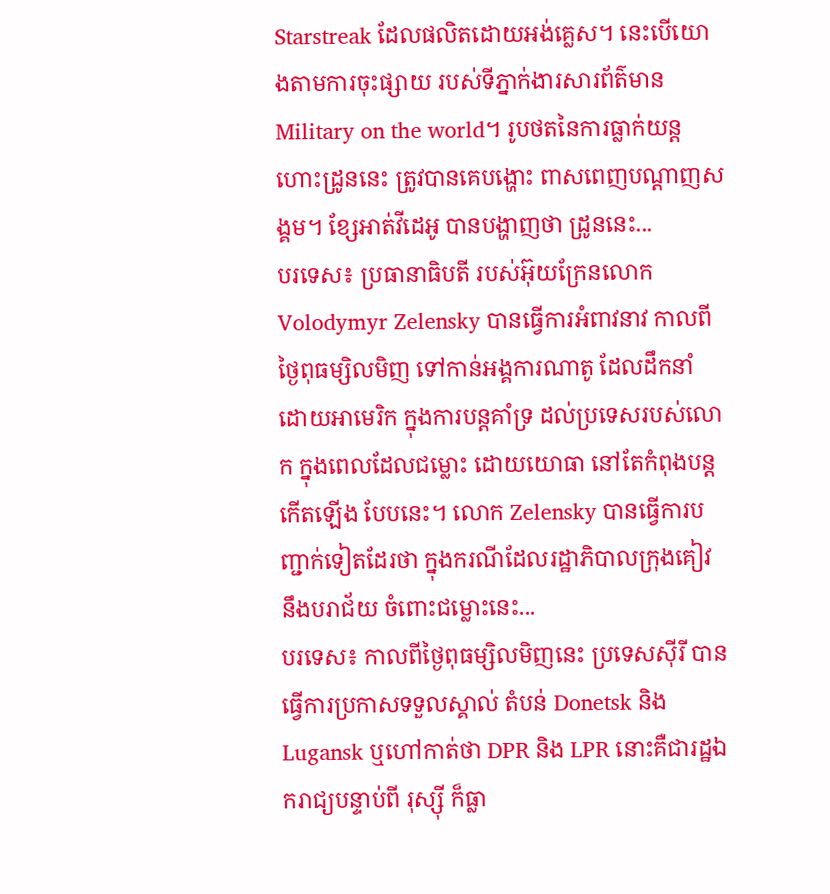Starstreak ដែលផលិតដោយអង់គ្លេស។ នេះបើយោងតាមការចុះផ្សាយ របស់ទីភ្នាក់ងារសារព័ត៌មាន Military on the world។ រូបថតនៃការធ្លាក់យន្តហោះដ្រូននេះ ត្រូវបានគេបង្ហោះ ពាសពេញបណ្តាញសង្គម។ ខ្សែអាត់វីដេអូ បានបង្ហាញថា ដ្រូននេះ...
បរទេស៖ ប្រធានាធិបតី របស់អ៊ុយក្រែនលោក Volodymyr Zelensky បានធ្វើការអំពាវនាវ កាលពីថ្ងៃពុធម្សិលមិញ ទៅកាន់អង្គការណាតូ ដែលដឹកនាំ ដោយអាមេរិក ក្នុងការបន្តគាំទ្រ ដល់ប្រទេសរបស់លោក ក្នុងពេលដែលជម្លោះ ដោយយោធា នៅតែកំពុងបន្តកើតឡើង បែបនេះ។ លោក Zelensky បានធ្វើការបញ្ជាក់ទៀតដែរថា ក្នុងករណីដែលរដ្ឋាភិបាលក្រុងគៀវ នឹងបរាជ័យ ចំពោះជម្លោះនេះ...
បរទេស៖ កាលពីថ្ងៃពុធម្សិលមិញនេះ ប្រទេសស៊ីរី បានធ្វើការប្រកាសទទួលស្គាល់ តំបន់ Donetsk និង Lugansk ឬហៅកាត់ថា DPR និង LPR នោះគឺជារដ្ឋឯករាជ្យបន្ទាប់ពី រុស្ស៊ី ក៏ធ្លា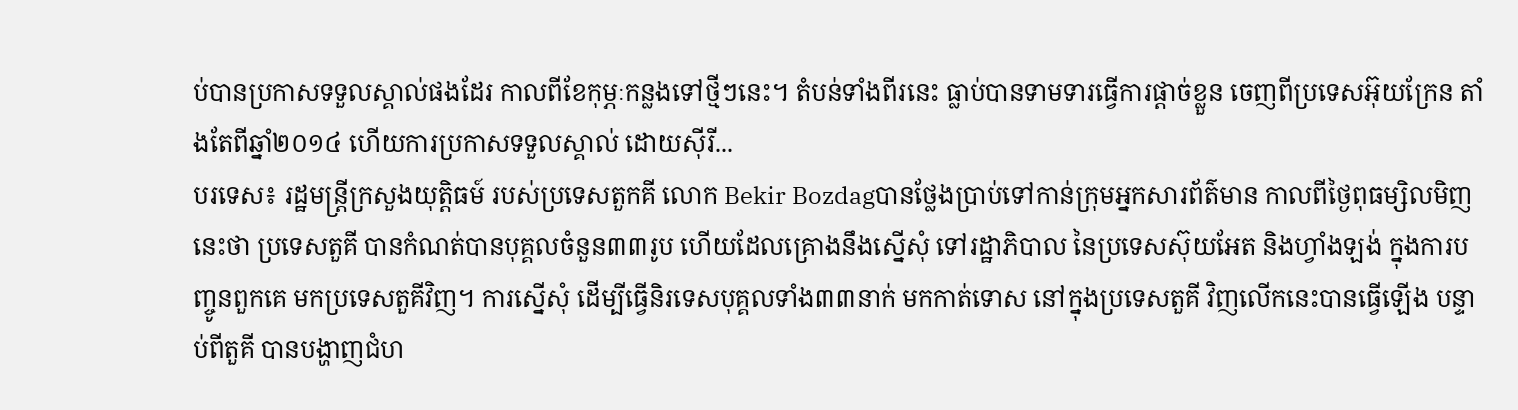ប់បានប្រកាសទទួលស្គាល់ផងដែរ កាលពីខែកុម្ភៈកន្លងទៅថ្មីៗនេះ។ តំបន់ទាំងពីរនេះ ធ្លាប់បានទាមទារធ្វើការផ្តាច់ខ្លួន ចេញពីប្រទេសអ៊ុយក្រែន តាំងតែពីឆ្នាំ២០១៤ ហើយការប្រកាសទទួលស្គាល់ ដោយស៊ីរី...
បរទេស៖ រដ្ឋមន្ត្រីក្រសួងយុត្តិធម៍ របស់ប្រទេសតួកគី លោក Bekir Bozdagបានថ្លែងប្រាប់ទៅកាន់ក្រុមអ្នកសារព័ត៌មាន កាលពីថ្ងៃពុធម្សិលមិញនេះថា ប្រទេសតួគី បានកំណត់បានបុគ្គលចំនួន៣៣រូប ហើយដែលគ្រោងនឹងស្នើសុំ ទៅរដ្ឋាភិបាល នៃប្រទេសស៊ុយអែត និងហ្វាំងឡង់ ក្នុងការបញ្ចូនពួកគេ មកប្រទេសតួគីវិញ។ ការស្នើសុំ ដើម្បីធ្វើនិរទេសបុគ្គលទាំង៣៣នាក់ មកកាត់ទោស នៅក្នុងប្រទេសតួគី វិញលើកនេះបានធ្វើឡើង បន្ទាប់ពីតួគី បានបង្ហាញជំហ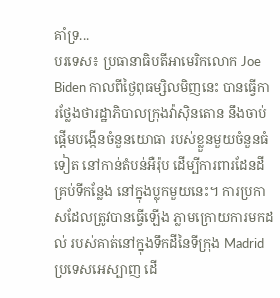គាំទ្រ...
បរទេស៖ ប្រធានាធិបតីអាមេរិកលោក Joe Biden កាលពីថ្ងៃពុធម្សិលមិញនេះ បានធ្វើការថ្លែងថារដ្ឋាភិបាលក្រុងវ៉ាស៊ិនតោន នឹងចាប់ផ្តើមបង្កើនចំនួនយោធា របស់ខ្លួនមួយចំនួនធំទៀត នៅកាន់តំបន់អឺរ៉ុប ដើម្បីការពារដែនដី គ្រប់ទីកន្លែង នៅក្នុងប្លុកមួយនេះ។ ការប្រកាសដែលត្រូវបានធ្វើឡើង ភ្លាមក្រោយការមកដល់ របស់គាត់នៅក្នុងទឹកដីនៃទីក្រុង Madrid ប្រទេសអេស្បាញ ដើ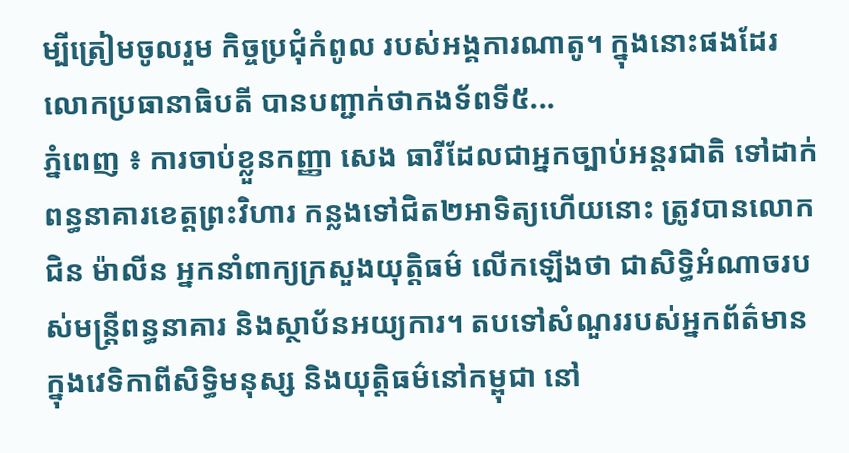ម្បីត្រៀមចូលរួម កិច្ចប្រជុំកំពូល របស់អង្គការណាតូ។ ក្នុងនោះផងដែរលោកប្រធានាធិបតី បានបញ្ជាក់ថាកងទ័ពទី៥...
ភ្នំពេញ ៖ ការចាប់ខ្លួនកញ្ញា សេង ធារីដែលជាអ្នកច្បាប់អន្តរជាតិ ទៅដាក់ពន្ធនាគារខេត្តព្រះវិហារ កន្លងទៅជិត២អាទិត្យហើយនោះ ត្រូវបានលោក ជិន ម៉ាលីន អ្នកនាំពាក្យក្រសួងយុត្តិធម៌ លើកឡើងថា ជាសិទ្ធិអំណាចរបស់មន្រ្តីពន្ធនាគារ និងស្ថាប័នអយ្យការ។ តបទៅសំណួររបស់អ្នកព័ត៌មាន ក្នុងវេទិកាពីសិទ្ធិមនុស្ស និងយុត្តិធម៌នៅកម្ពុជា នៅ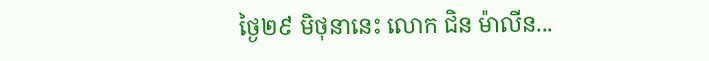ថ្ងៃ២៩ មិថុនានេះ លោក ជិន ម៉ាលីន...